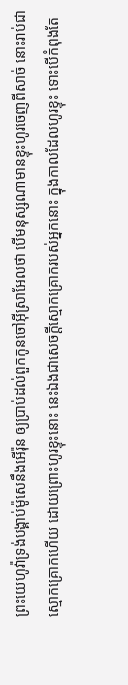ព្រះយេហូវ៉ាទ្រង់បង្គាប់ម៉ូសេនឹងអើរ៉ុន ឲ្យប្រាប់ដល់ពួកកូនចៅអ៊ីស្រាអែលថា បើមនុស្សណាមានខ្ទុះហូរចេញពីសាច់ នោះរាប់ជាស្មោកគ្រោកហើយ ដោយព្រោះហូរខ្ទុះនោះ នេះឯងជាសេចក្ដីស្មោកគ្រោករបស់អ្នកនោះ ក្នុងកាលដែលហូរខ្ទុះ ទោះបើកំពុងតែ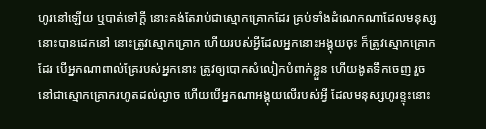ហូរនៅឡើយ ឬបាត់ទៅក្តី នោះគង់តែរាប់ជាស្មោកគ្រោកដែរ គ្រប់ទាំងដំណេកណាដែលមនុស្សនោះបានដេកនៅ នោះត្រូវស្មោកគ្រោក ហើយរបស់អ្វីដែលអ្នកនោះអង្គុយចុះ ក៏ត្រូវស្មោកគ្រោកដែរ បើអ្នកណាពាល់គ្រែរបស់អ្នកនោះ ត្រូវឲ្យបោកសំលៀកបំពាក់ខ្លួន ហើយងូតទឹកចេញ រួចនៅជាស្មោកគ្រោករហូតដល់ល្ងាច ហើយបើអ្នកណាអង្គុយលើរបស់អ្វី ដែលមនុស្សហូរខ្ទុះនោះ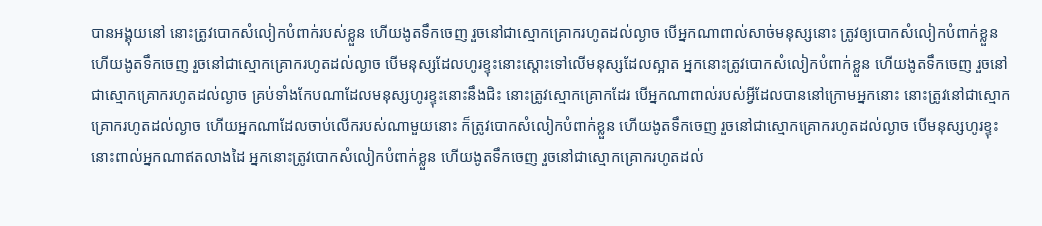បានអង្គុយនៅ នោះត្រូវបោកសំលៀកបំពាក់របស់ខ្លួន ហើយងូតទឹកចេញ រួចនៅជាស្មោកគ្រោករហូតដល់ល្ងាច បើអ្នកណាពាល់សាច់មនុស្សនោះ ត្រូវឲ្យបោកសំលៀកបំពាក់ខ្លួន ហើយងូតទឹកចេញ រួចនៅជាស្មោកគ្រោករហូតដល់ល្ងាច បើមនុស្សដែលហូរខ្ទុះនោះស្តោះទៅលើមនុស្សដែលស្អាត អ្នកនោះត្រូវបោកសំលៀកបំពាក់ខ្លួន ហើយងូតទឹកចេញ រួចនៅជាស្មោកគ្រោករហូតដល់ល្ងាច គ្រប់ទាំងកែបណាដែលមនុស្សហូរខ្ទុះនោះនឹងជិះ នោះត្រូវស្មោកគ្រោកដែរ បើអ្នកណាពាល់របស់អ្វីដែលបាននៅក្រោមអ្នកនោះ នោះត្រូវនៅជាស្មោកគ្រោករហូតដល់ល្ងាច ហើយអ្នកណាដែលចាប់លើករបស់ណាមួយនោះ ក៏ត្រូវបោកសំលៀកបំពាក់ខ្លួន ហើយងូតទឹកចេញ រួចនៅជាស្មោកគ្រោករហូតដល់ល្ងាច បើមនុស្សហូរខ្ទុះនោះពាល់អ្នកណាឥតលាងដៃ អ្នកនោះត្រូវបោកសំលៀកបំពាក់ខ្លួន ហើយងូតទឹកចេញ រួចនៅជាស្មោកគ្រោករហូតដល់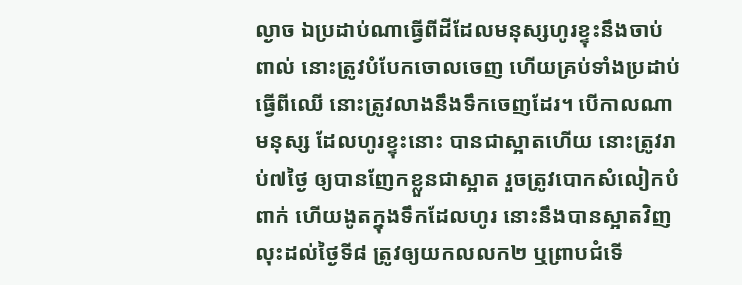ល្ងាច ឯប្រដាប់ណាធ្វើពីដីដែលមនុស្សហូរខ្ទុះនឹងចាប់ពាល់ នោះត្រូវបំបែកចោលចេញ ហើយគ្រប់ទាំងប្រដាប់ធ្វើពីឈើ នោះត្រូវលាងនឹងទឹកចេញដែរ។ បើកាលណាមនុស្ស ដែលហូរខ្ទុះនោះ បានជាស្អាតហើយ នោះត្រូវរាប់៧ថ្ងៃ ឲ្យបានញែកខ្លួនជាស្អាត រួចត្រូវបោកសំលៀកបំពាក់ ហើយងូតក្នុងទឹកដែលហូរ នោះនឹងបានស្អាតវិញ លុះដល់ថ្ងៃទី៨ ត្រូវឲ្យយកលលក២ ឬព្រាបជំទើ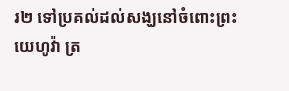រ២ ទៅប្រគល់ដល់សង្ឃនៅចំពោះព្រះយេហូវ៉ា ត្រ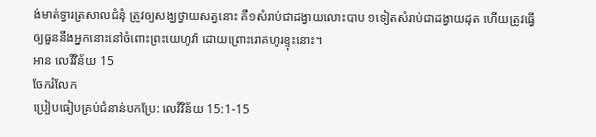ង់មាត់ទ្វារត្រសាលជំនុំ ត្រូវឲ្យសង្ឃថ្វាយសត្វនោះ គឺ១សំរាប់ជាដង្វាយលោះបាប ១ទៀតសំរាប់ជាដង្វាយដុត ហើយត្រូវធ្វើឲ្យធួននឹងអ្នកនោះនៅចំពោះព្រះយេហូវ៉ា ដោយព្រោះរោគហូរខ្ទុះនោះ។
អាន លេវីវិន័យ 15
ចែករំលែក
ប្រៀបធៀបគ្រប់ជំនាន់បកប្រែ: លេវីវិន័យ 15:1-15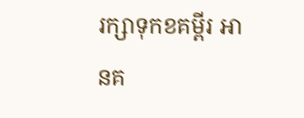រក្សាទុកខគម្ពីរ អានគ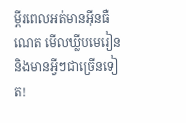ម្ពីរពេលអត់មានអ៊ីនធឺណេត មើលឃ្លីបមេរៀន និងមានអ្វីៗជាច្រើនទៀត!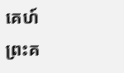គេហ៍
ព្រះគ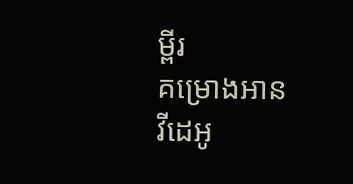ម្ពីរ
គម្រោងអាន
វីដេអូ